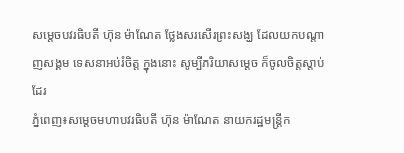សម្តេចបវរធិបតី ហ៊ុន ម៉ាណែត ថ្លែងសរសើរព្រះសង្ឃ ដែលយកបណ្តាញសង្គម ទេសនាអប់រំចិត្ត ក្នុងនោះ សូម្បីភរិយាសម្តេច ក៏ចូលចិត្តស្តាប់ដែរ
ភ្នំពេញ៖សម្តេចមហាបវរធិបតី ហ៊ុន ម៉ាណែត នាយករដ្ឋមន្ត្រីក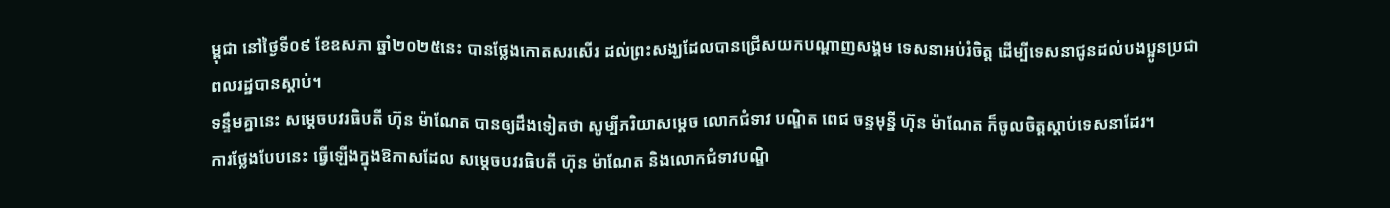ម្ពុជា នៅថ្ងៃទី០៩ ខែឧសភា ឆ្នាំ២០២៥នេះ បានថ្លែងកោតសរសើរ ដល់ព្រះសង្ឃដែលបានជ្រើសយកបណ្តាញសង្គម ទេសនាអប់រំចិត្ត ដើម្បីទេសនាជូនដល់បងប្អូនប្រជាពលរដ្ឋបានស្ដាប់។
ទន្ទឹមគ្នានេះ សម្តេចបវរធិបតី ហ៊ុន ម៉ាណែត បានឲ្យដឹងទៀតថា សូម្បីភរិយាសម្តេច លោកជំទាវ បណ្ឌិត ពេជ ចន្ទមុន្នី ហ៊ុន ម៉ាណែត ក៏ចូលចិត្តស្តាប់ទេសនាដែរ។
ការថ្លែងបែបនេះ ធ្វើឡើងក្នុងឱកាសដែល សម្តេចបវរធិបតី ហ៊ុន ម៉ាណែត និងលោកជំទាវបណ្ឌិ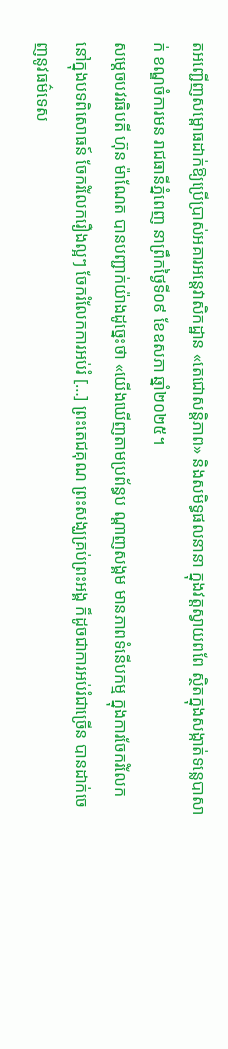តអញ្ជើញសម្ពោធដាក់ឱ្យប្រើប្រាស់អគារអន្តេវាសិកដ្ឋាន «តេជោសន្តិភាព» និងសមិទ្ធផលនានា ក្នុងវត្តស្វាយពពែ ស្ថិតក្នុងសង្កាត់ទន្លេបាសាក់ ខណ្ឌចំការមន រាជធានីភ្នំពេញ នាព្រឹកថ្ងៃទី០៩ ខែឧសភា ឆ្នាំ២០២៥។
សម្តេចបវរធិបតី ហ៊ុន ម៉ាណែត បានបញ្ជាក់យ៉ាងដូច្នេះថា «យើងឃើញតាមប្រព័ន្ធប ណ្ដាញសង្គម មានភាពទំនើបកម្ម ក្នុងការចែករំលែក នៅក្នុងបទពិសោធន៍ ចែករំលែករឿងល្អៗ ចែករំលែកការអប់រំ […] ព្រះតេជគុណ ព្រះសង្ឃគ្រប់ព្រះអង្គ ក៏ដូចជាការអប់រំជាច្រើន បានដាក់ចេញនូវធម៌ទេស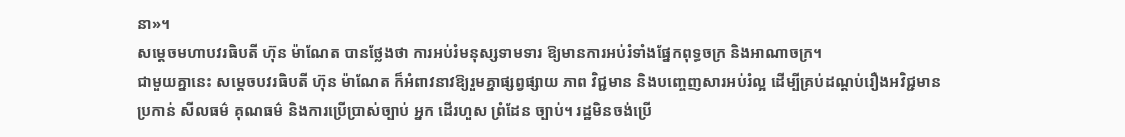នា»។
សម្តេចមហាបវរធិបតី ហ៊ុន ម៉ាណែត បានថ្លែងថា ការអប់រំមនុស្សទាមទារ ឱ្យមានការអប់រំទាំងផ្នែកពុទ្ធចក្រ និងអាណាចក្រ។
ជាមួយគ្នានេះ សម្តេចបវរធិបតី ហ៊ុន ម៉ាណែត ក៏អំពាវនាវឱ្យរួមគ្នាផ្សព្វផ្សាយ ភាព វិជ្ជមាន និងបញ្ចេញសារអប់រំល្អ ដើម្បីគ្រប់ដណ្តប់រឿងអវិជ្ជមាន ប្រកាន់ សីលធម៌ គុណធម៌ និងការប្រើប្រាស់ច្បាប់ អ្នក ដើរហួស ព្រំដែន ច្បាប់។ រដ្ឋមិនចង់ប្រើ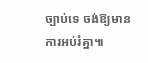ច្បាប់ទេ ចង់ឱ្យមានការអប់រំគ្នា៕